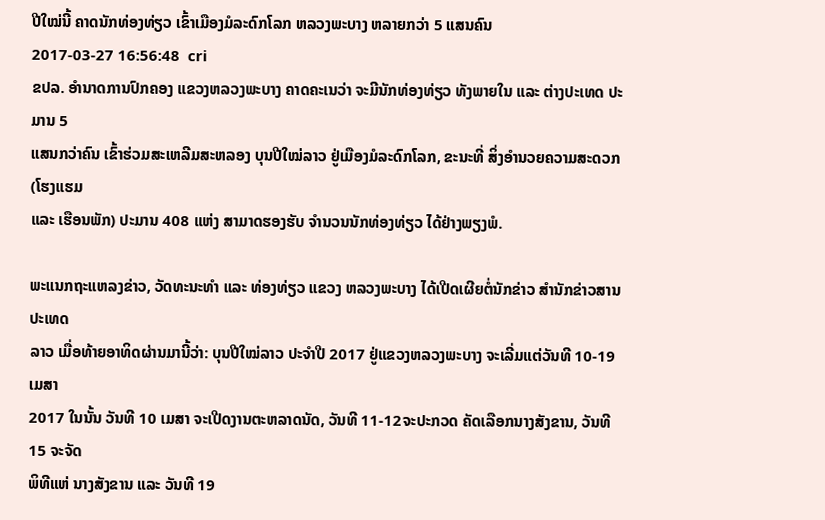ປີໃໝ່ນີ້ ຄາດນັກທ່ອງທ່ຽວ ເຂົ້າເມືອງມໍລະດົກໂລກ ຫລວງພະບາງ ຫລາຍກວ່າ 5 ແສນຄົນ
2017-03-27 16:56:48  cri
ຂປລ. ອໍານາດການປົກຄອງ ແຂວງຫລວງພະບາງ ຄາດຄະເນວ່າ ຈະມີນັກທ່ອງທ່ຽວ ທັງພາຍໃນ ແລະ ຕ່າງປະເທດ ປະມານ 5
ແສນກວ່າຄົນ ເຂົ້າຮ່ວມສະເຫລີມສະຫລອງ ບຸນປີໃໝ່ລາວ ຢູ່ເມືອງມໍລະດົກໂລກ, ຂະນະທີ່ ສິ່ງອໍານວຍຄວາມສະດວກ (ໂຮງແຮມ
ແລະ ເຮືອນພັກ) ປະມານ 408 ແຫ່ງ ສາມາດຮອງຮັບ ຈໍານວນນັກທ່ອງທ່ຽວ ໄດ້ຢ່າງພຽງພໍ.

ພະແນກຖະແຫລງຂ່າວ, ວັດທະນະທໍາ ແລະ ທ່ອງທ່ຽວ ແຂວງ ຫລວງພະບາງ ໄດ້ເປີດເຜີຍຕໍ່ນັກຂ່າວ ສໍານັກຂ່າວສານປະເທດ
ລາວ ເມື່ອທ້າຍອາທິດຜ່ານມານີ້ວ່າ: ບຸນປີໃໝ່ລາວ ປະຈໍາປີ 2017 ຢູ່ແຂວງຫລວງພະບາງ ຈະເລີ່ມແຕ່ວັນທີ 10-19 ເມສາ
2017 ໃນນັ້ນ ວັນທີ 10 ເມສາ ຈະເປີດງານຕະຫລາດນັດ, ວັນທີ 11-12ຈະປະກວດ ຄັດເລືອກນາງສັງຂານ, ວັນທີ 15 ຈະຈັດ
ພິທີແຫ່ ນາງສັງຂານ ແລະ ວັນທີ 19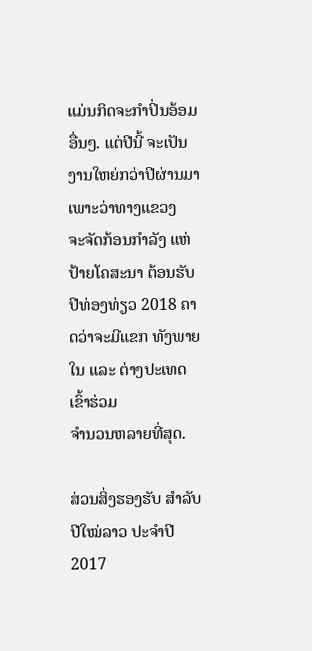ແມ່ນກິດຈະກໍາປິ່ນອ້ອມອື່ນໆ. ແຕ່ປີນີ້ ຈະເປັນງານໃຫຍ່ກວ່າປີຜ່ານມາ ເພາະວ່າທາງແຂວງ
ຈະຈັດກ້ອນກໍາລັງ ແຫ່ປ້າຍໂຄສະນາ ຕ້ອນຮັບປີທ່ອງທ່ຽວ 2018 ຄາດວ່າຈະມີແຂກ ທັງພາຍໃນ ແລະ ຕ່າງປະເທດ ເຂົ້າຮ່ວມ
ຈໍານວນຫລາຍທີ່ສຸດ.

ສ່ວນສິ່ງຮອງຮັບ ສໍາລັບປີໃໝ່ລາວ ປະຈໍາປີ 2017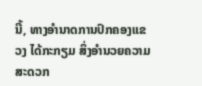ນີ້, ທາງອໍານາດການປົກຄອງແຂວງ ໄດ້ກະກຽມ ສິ່ງອໍານວຍຄວາມສະດວກ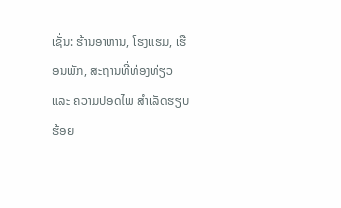ເຊັ່ນ: ຮ້ານອາຫານ, ໂຮງແຮມ, ເຮືອນພັກ, ສະຖານທີ່ທ່ອງທ່ຽວ ແລະ ຄວາມປອດໄພ ສໍາເລັດຮຽບຮ້ອຍ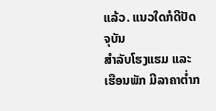ແລ້ວ. ແນວໃດກໍດີປັດຈຸບັນ
ສໍາລັບໂຮງແຮມ ແລະ ເຮືອນພັກ ມີລາຄາຕໍ່າກ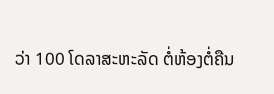ວ່າ 100 ໂດລາສະຫະລັດ ຕໍ່ຫ້ອງຕໍ່ຄືນ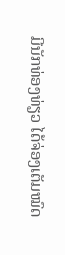ມີນັກທ່ອງທ່ຽວ ໄດ້ຈ່ອງເຕັມໝົດ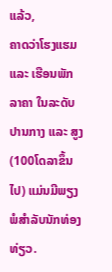ແລ້ວ,
ຄາດວ່າໂຮງແຮມ ແລະ ເຮືອນພັກລາຄາ ໃນລະດັບປານກາງ ແລະ ສູງ (100ໂດລາຂຶ້ນໄປ) ແມ່ນມີພຽງພໍສໍາລັບນັກທ່ອງທ່ຽວ.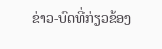ຂ່າວ-ບົດທີ່ກ່ຽວຂ້ອງ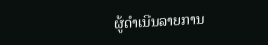ຜູ້ດຳເນີນລາຍການ